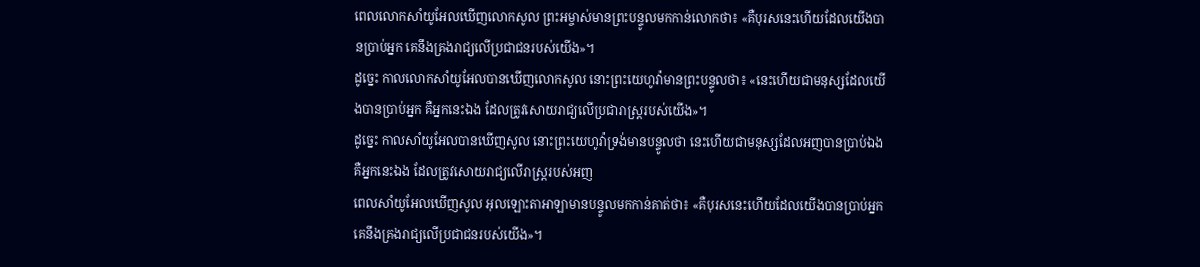ពេលលោកសាំយូអែលឃើញលោកសូល ព្រះអម្ចាស់មានព្រះបន្ទូលមកកាន់លោកថា៖ «គឺបុរសនេះហើយដែលយើងបានប្រាប់អ្នក គេនឹងគ្រងរាជ្យលើប្រជាជនរបស់យើង»។
ដូច្នេះ កាលលោកសាំយូអែលបានឃើញលោកសូល នោះព្រះយេហូវ៉ាមានព្រះបន្ទូលថា៖ «នេះហើយជាមនុស្សដែលយើងបានប្រាប់អ្នក គឺអ្នកនេះឯង ដែលត្រូវសោយរាជ្យលើប្រជារាស្ត្ររបស់យើង»។
ដូច្នេះ កាលសាំយូអែលបានឃើញសូល នោះព្រះយេហូវ៉ាទ្រង់មានបន្ទូលថា នេះហើយជាមនុស្សដែលអញបានប្រាប់ឯង គឺអ្នកនេះឯង ដែលត្រូវសោយរាជ្យលើរាស្ត្ររបស់អញ
ពេលសាំយូអែលឃើញសូល អុលឡោះតាអាឡាមានបន្ទូលមកកាន់គាត់ថា៖ «គឺបុរសនេះហើយដែលយើងបានប្រាប់អ្នក គេនឹងគ្រងរាជ្យលើប្រជាជនរបស់យើង»។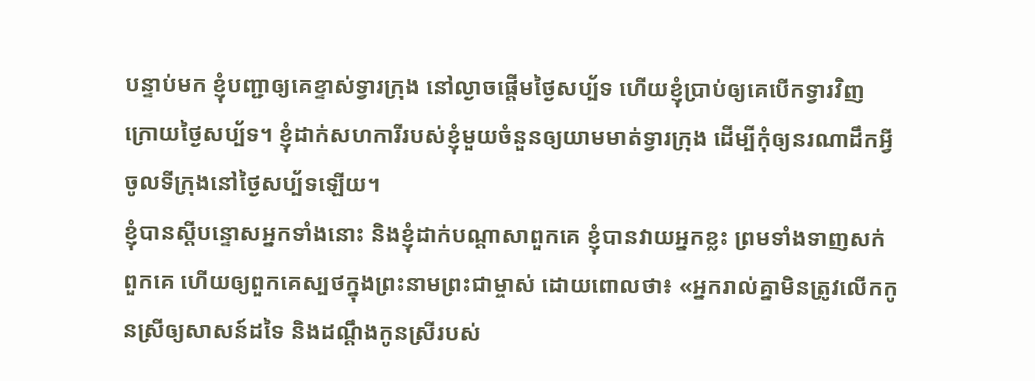បន្ទាប់មក ខ្ញុំបញ្ជាឲ្យគេខ្ទាស់ទ្វារក្រុង នៅល្ងាចផ្ដើមថ្ងៃសប្ប័ទ ហើយខ្ញុំប្រាប់ឲ្យគេបើកទ្វារវិញ ក្រោយថ្ងៃសប្ប័ទ។ ខ្ញុំដាក់សហការីរបស់ខ្ញុំមួយចំនួនឲ្យយាមមាត់ទ្វារក្រុង ដើម្បីកុំឲ្យនរណាដឹកអ្វីចូលទីក្រុងនៅថ្ងៃសប្ប័ទឡើយ។
ខ្ញុំបានស្ដីបន្ទោសអ្នកទាំងនោះ និងខ្ញុំដាក់បណ្ដាសាពួកគេ ខ្ញុំបានវាយអ្នកខ្លះ ព្រមទាំងទាញសក់ពួកគេ ហើយឲ្យពួកគេស្បថក្នុងព្រះនាមព្រះជាម្ចាស់ ដោយពោលថា៖ «អ្នករាល់គ្នាមិនត្រូវលើកកូនស្រីឲ្យសាសន៍ដទៃ និងដណ្ដឹងកូនស្រីរបស់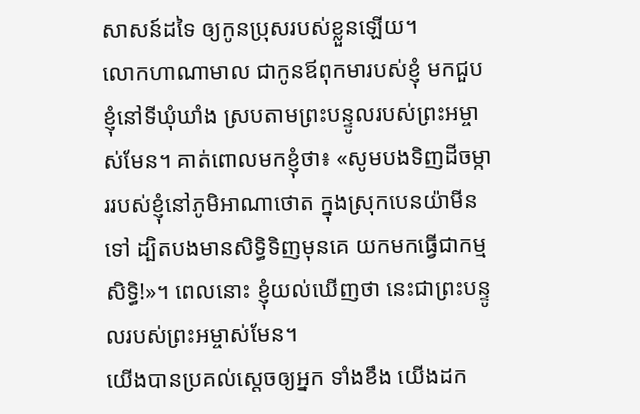សាសន៍ដទៃ ឲ្យកូនប្រុសរបស់ខ្លួនឡើយ។
លោកហាណាមាល ជាកូនឪពុកមារបស់ខ្ញុំ មកជួបខ្ញុំនៅទីឃុំឃាំង ស្របតាមព្រះបន្ទូលរបស់ព្រះអម្ចាស់មែន។ គាត់ពោលមកខ្ញុំថា៖ «សូមបងទិញដីចម្ការរបស់ខ្ញុំនៅភូមិអាណាថោត ក្នុងស្រុកបេនយ៉ាមីនទៅ ដ្បិតបងមានសិទ្ធិទិញមុនគេ យកមកធ្វើជាកម្មសិទ្ធិ!»។ ពេលនោះ ខ្ញុំយល់ឃើញថា នេះជាព្រះបន្ទូលរបស់ព្រះអម្ចាស់មែន។
យើងបានប្រគល់ស្ដេចឲ្យអ្នក ទាំងខឹង យើងដក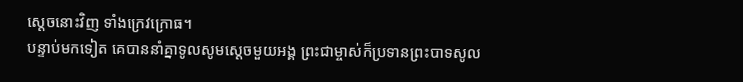ស្ដេចនោះវិញ ទាំងក្រេវក្រោធ។
បន្ទាប់មកទៀត គេបាននាំគ្នាទូលសូមស្ដេចមួយអង្គ ព្រះជាម្ចាស់ក៏ប្រទានព្រះបាទសូល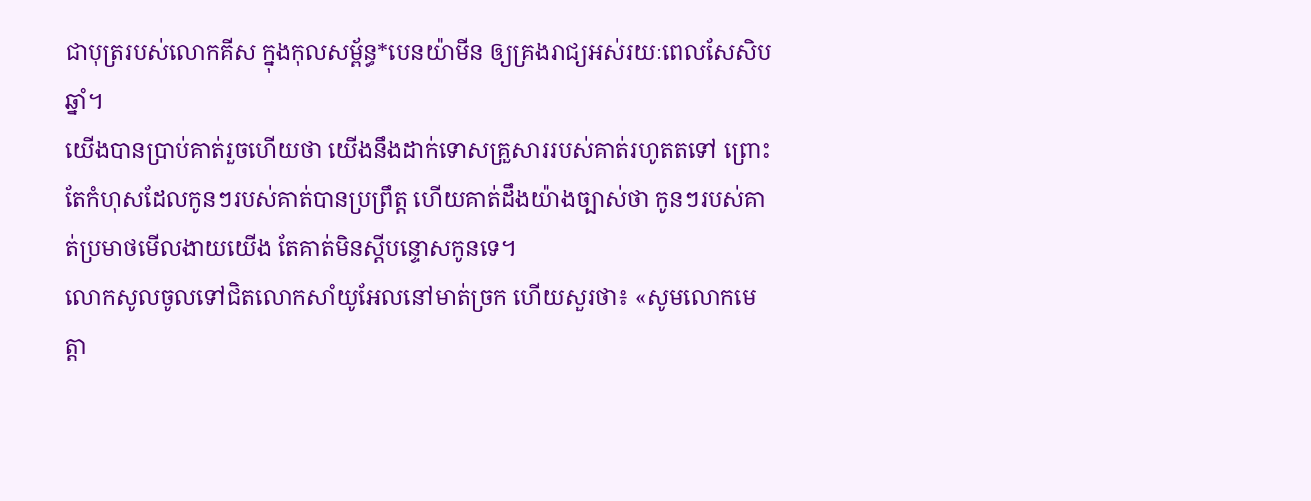ជាបុត្ររបស់លោកគីស ក្នុងកុលសម្ព័ន្ធ*បេនយ៉ាមីន ឲ្យគ្រងរាជ្យអស់រយៈពេលសែសិបឆ្នាំ។
យើងបានប្រាប់គាត់រួចហើយថា យើងនឹងដាក់ទោសគ្រួសាររបស់គាត់រហូតតទៅ ព្រោះតែកំហុសដែលកូនៗរបស់គាត់បានប្រព្រឹត្ត ហើយគាត់ដឹងយ៉ាងច្បាស់ថា កូនៗរបស់គាត់ប្រមាថមើលងាយយើង តែគាត់មិនស្ដីបន្ទោសកូនទេ។
លោកសូលចូលទៅជិតលោកសាំយូអែលនៅមាត់ច្រក ហើយសួរថា៖ «សូមលោកមេត្តា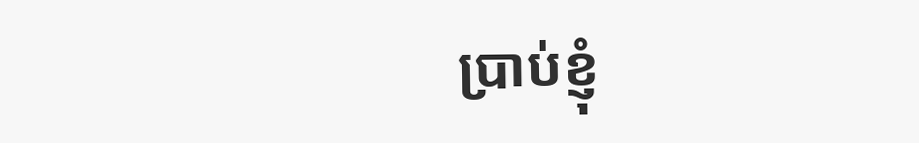ប្រាប់ខ្ញុំ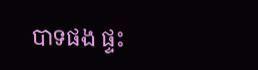បាទផង ផ្ទះ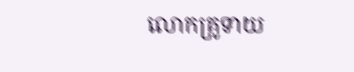លោកគ្រូទាយ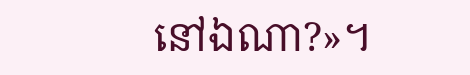នៅឯណា?»។